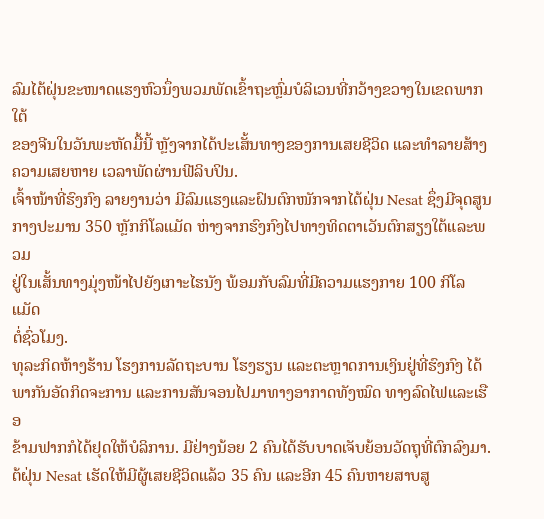ລົມໄຕ້ຝຸ່ນຂະໜາດແຮງຫົວນຶ່ງພວມພັດເຂົ້າຖະຫຼົ່ມບໍລິເວນທີ່ກວ້າງຂວາງໃນເຂດພາກໃຕ້
ຂອງຈີນໃນວັນພະຫັດມື້ນີ້ ຫຼັງຈາກໄດ້ປະເສັ້ນທາງຂອງການເສຍຊີວິດ ແລະທຳລາຍສ້າງ
ຄວາມເສຍຫາຍ ເວລາພັດຜ່ານຟີລິບປິນ.
ເຈົ້າໜ້າທີ່ຮົງກົງ ລາຍງານວ່າ ມີລົມແຮງແລະຝົນຕົກໜັກຈາກໄຕ້ຝຸ່ນ Nesat ຊຶ່ງມີຈຸດສູນ
ກາງປະມານ 350 ຫຼັກກິໂລແມັດ ຫ່າງຈາກຮົງກົງໄປທາງທິດຕາເວັນຕົກສຽງໃຕ້ແລະພວມ
ຢູ່ໃນເສັ້ນທາງມຸ່ງໜ້າໄປຍັງເກາະໄຮນັງ ພ້ອມກັບລົມທີ່ມີຄວາມແຮງກາຍ 100 ກິໂລແມັດ
ຕໍ່ຊົ່ວໂມງ.
ທຸລະກິດຫ້າງຮ້ານ ໂຮງການລັດຖະບານ ໂຮງຮຽນ ແລະຕະຫຼາດການເງິນຢູ່ທີ່ຮົງກົງ ໄດ້
ພາກັນອັດກິດຈະການ ແລະການສັນຈອນໄປມາທາງອາກາດທັງໝົດ ທາງລົດໄຟແລະເຮືອ
ຂ້າມຟາກກໍໄດ້ຢຸດໃຫ້ບໍລິການ. ມີຢ່າງນ້ອຍ 2 ຄົນໄດ້ຮັບບາດເຈັບຍ້ອນວັດຖຸທີ່ຕົກລົງມາ.
ຕ້ຝຸ່ນ Nesat ເຮັດໃຫ້ມີຜູ້ເສຍຊີວິດແລ້ວ 35 ຄົນ ແລະອີກ 45 ຄົນຫາຍສາບສູ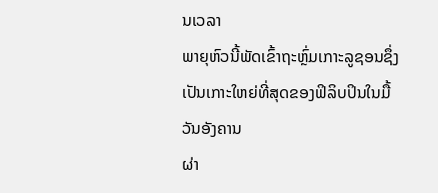ນເວລາ
ພາຍຸຫົວນີ້ພັດເຂົ້າຖະຫຼົ່ມເກາະລູຊອນຊຶ່ງເປັນເກາະໃຫຍ່ທີ່ສຸດຂອງຟິລິບປິນໃນມື້ວັນອັງຄານ
ຜ່າ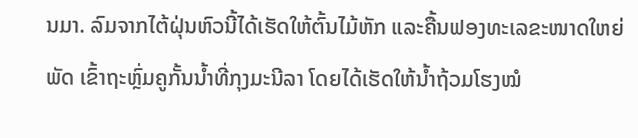ນມາ. ລົມຈາກໄຕ້ຝຸ່ນຫົວນີ້ໄດ້ເຮັດໃຫ້ຕົ້ນໄມ້ຫັກ ແລະຄື້ນຟອງທະເລຂະໜາດໃຫຍ່ພັດ ເຂົ້າຖະຫຼົ່ມຄູກັ້ນນໍ້າທີ່ກຸງມະນີລາ ໂດຍໄດ້ເຮັດໃຫ້ນໍ້າຖ້ວມໂຮງໝໍ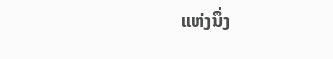ແຫ່ງນຶ່ງ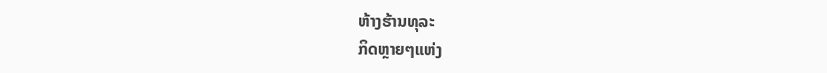ຫ້າງຮ້ານທຸລະ
ກິດຫຼາຍໆແຫ່ງ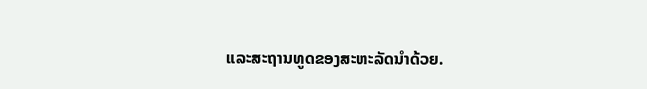ແລະສະຖານທູດຂອງສະຫະລັດນຳດ້ວຍ.